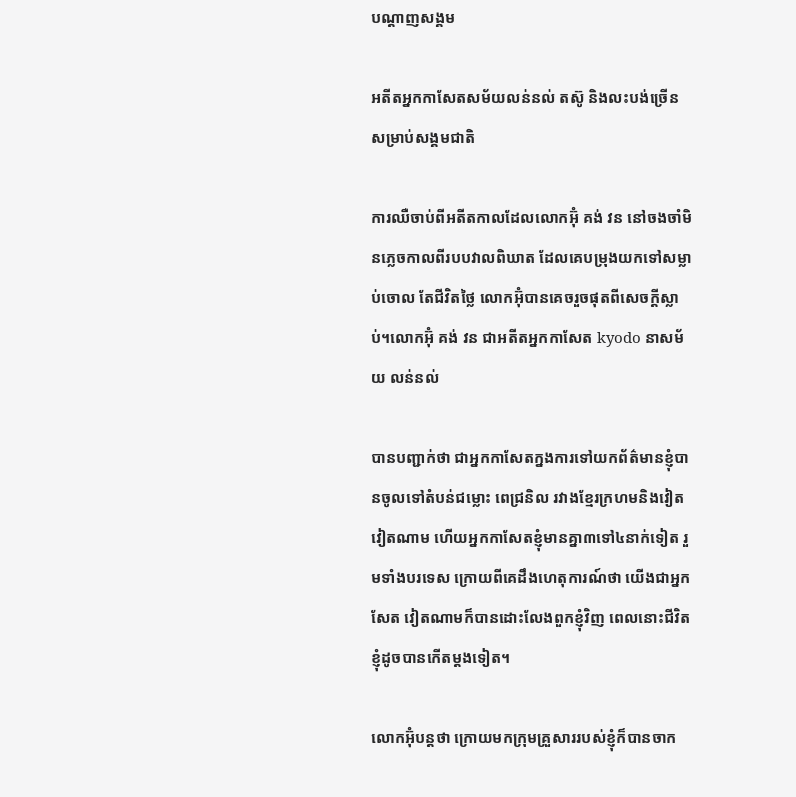បណ្តាញសង្គម

អតីតអ្នកកាសែតសម័យលន់នល់ តស៊ូ និងលះបង់ច្រើន សម្រាប់សង្គមជាតិ

ការឈឺចាប់ពីអតីតកាលដែលលោកអ៊ុំ គង់ វន នៅចងចាំមិនភ្លេចកាលពីរបបវាលពិឃាត ដែលគេបម្រុងយកទៅសម្លាប់ចោល តែជីវិតថ្លៃ លោកអ៊ុំបានគេចរួចផុតពីសេចក្តីស្លាប់។លោកអ៊ុំ គង់ វន ជាអតីតអ្នកកាសែត kyodo នាសម័យ លន់នល់

បានបញ្ជាក់ថា ជាអ្នកកាសែតក្នងការទៅយកព័ត៌មានខ្ញុំបានចូលទៅតំបន់ជម្លោះ ពេជ្រនិល រវាងខ្មែរក្រហមនិងវៀតវៀតណាម ហើយអ្នកកាសែតខ្ញុំមានគ្នា៣ទៅ៤នាក់ទៀត រួមទាំងបរទេស ក្រោយពីគេដឹងហេតុការណ៍ថា យើងជាអ្នកសែត វៀតណាមក៏បានដោះលែងពួកខ្ញុំវិញ ពេលនោះជីវិតខ្ញុំដូចបានកើតម្ដងទៀត។

លោកអ៊ុំបន្តថា ក្រោយមកក្រុមគ្រួសាររបស់ខ្ញុំក៏បានចាក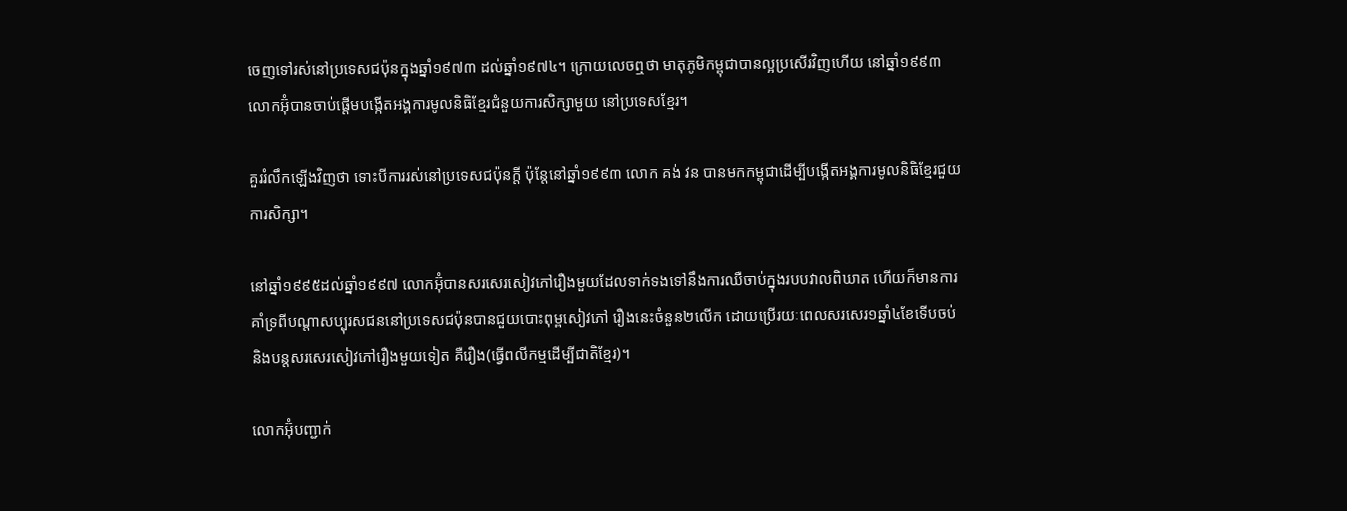ចេញទៅរស់នៅប្រទេសជប៉ុនក្នុងឆ្នាំ១៩៧៣ ដល់ឆ្នាំ១៩៧៤។ ក្រោយលេចឮថា មាតុភូមិកម្ពុជាបានល្អប្រសើរវិញហើយ នៅឆ្នាំ១៩៩៣ លោកអ៊ុំបានចាប់ផ្ដើមបង្កើតអង្គការមូលនិធិខ្មែរជំនួយការសិក្សាមួយ នៅប្រទេសខ្មែរ។

គួររំលឹកឡើងវិញថា ទោះបីការរស់នៅប្រទេសជប៉ុនក្តី ប៉ុន្តែនៅឆ្នាំ១៩៩៣ លោក គង់ វន បានមកកម្ពុជាដើម្បីបង្កើតអង្គការមូលនិធិខ្មែរជួយការសិក្សា។

នៅឆ្នាំ១៩៩៥ដល់ឆ្នាំ១៩៩៧ លោកអ៊ុំបានសរសេរសៀវភៅរឿងមួយដែលទាក់ទងទៅនឹងការឈឺចាប់ក្នុងរបបវាលពិឃាត ហើយក៏មានការគាំទ្រពីបណ្តាសប្បុរសជននៅប្រទេសជប៉ុនបានជួយបោះពុម្ពសៀវភៅ រឿងនេះចំនួន២លើក ដោយប្រើរយៈពេលសរសេរ១ឆ្នាំ៤ខែទើបចប់ និងបន្តសរសេរសៀវភៅរឿងមួយទៀត គឺរឿង(ធ្វើពលីកម្មដើម្បីជាតិខ្មែរ)។

លោកអ៊ុំបញ្ជាក់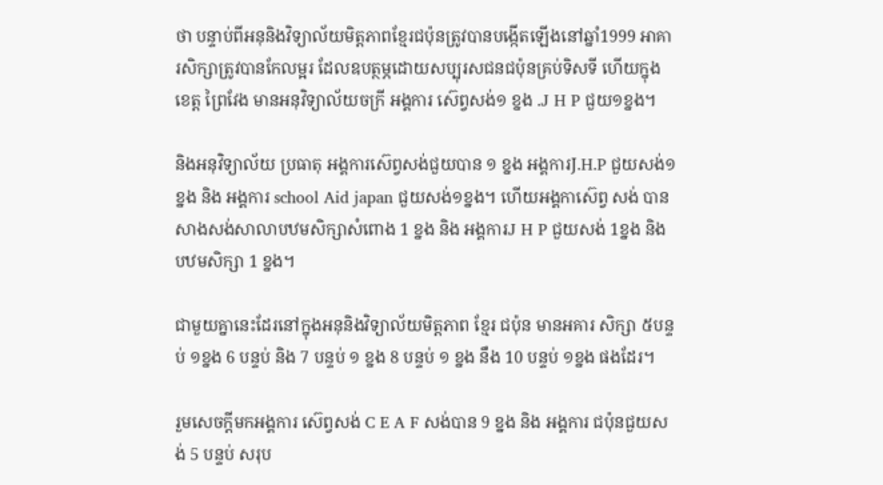ថា បន្ទាប់ពីអនុនិងវិទ្យាល័យមិត្តភាពខ្មែរជប៉ុនត្រូវបានបង្កើតឡើងនៅឆ្នាំ1999 អាគារសិក្សាត្រូវបានកែលម្អរ ដែលឧបត្ថម្ភដោយសប្បុរសជនជប៉ុនគ្រប់ទិសទី ហើយក្នុង ខេត្ត ព្រៃវែង មានអនុវិទ្យាល័យចក្រី អង្គការ ស៊េព្វសង់១ ខ្នង .J H P ជួយ១ខ្នង។

និងអនុវិទ្យាល័យ ប្រធាតុ អង្គការស៊េព្វសង់ជួយបាន ១ ខ្នង អង្គការJ.H.P ជួយសង់១ខ្នង និង អង្គការ school Aid japan ជួយសង់១ខ្នង។ ហើយអង្គកាស៊េព្វ សង់ បានសាងសង់សាលាបឋមសិក្សាសំពោង 1 ខ្នង និង អង្គការJ H P ជួយសង់ 1ខ្នង និង បឋមសិក្សា 1 ខ្នង។

ជាមួយគ្នានេះដែរនៅក្នុងអនុនិងវិទ្យាល័យមិត្តភាព ខ្មែរ ជប៉ុន មានអគារ សិក្សា ៥បន្ទប់ ១ខ្នង 6 បន្ទប់ និង 7 បន្ទប់ ១ ខ្នង 8 បន្ទប់ ១ ខ្នង នឹង 10 បន្ទប់ ១ខ្នង ផងដែរ។

រួមសេចក្តីមកអង្គការ ស៊េព្វសង់ C E A F សង់បាន 9 ខ្នង និង អង្គការ ជប៉ុនជួយសង់ 5 បន្ទប់ សរុប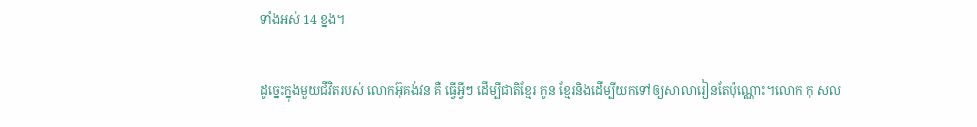ទាំងអស់ 14 ខ្នង។

ដូច្នេះក្នុងមួយជីវិតរបស់ លោកអ៊ុគង់វន គឺ ធ្វើអ្វីៗ ដើម្បីជាតិខ្មែរ កូន ខ្មែរនិងដើម្បីយកទៅឲ្យសាលារៀនតែប៉ុណ្ណោះ។លោក កុ សល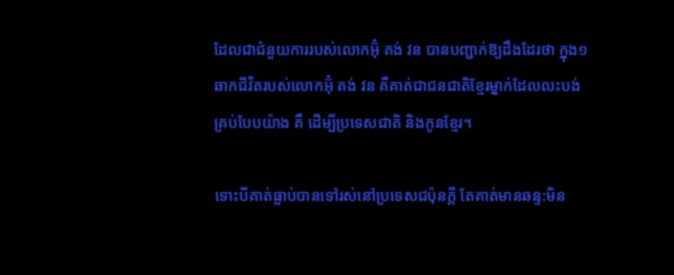ដែលជាជំនួយការរបស់លោកអ៊ុំ គង់ វន បានបញ្ជាក់ឱ្យដឹងដែរថា ក្នុង១ឆាកជីវិតរបស់លោកអ៊ុំ គង់ វន គឺគាត់ជាជនជាតិខ្មែរម្នាក់ដែលលះបង់គ្រប់បែបយ៉ាង គឺ ដើម្បីប្រទេសជាតិ និងកូនខ្មែរ។

ទោះបីគាត់ធ្លាប់បានទៅរស់នៅប្រទេសជប៉ុនក្តី តែគាត់មានឆន្ទ:មិន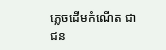ភ្លេចដើមកំណើត ជាជន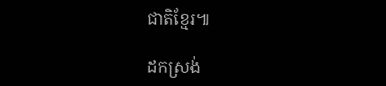ជាតិខ្មែរ៕

ដកស្រង់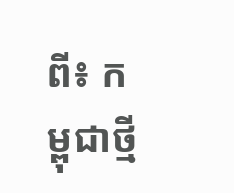ពី៖ កម្ពុជាថ្មី